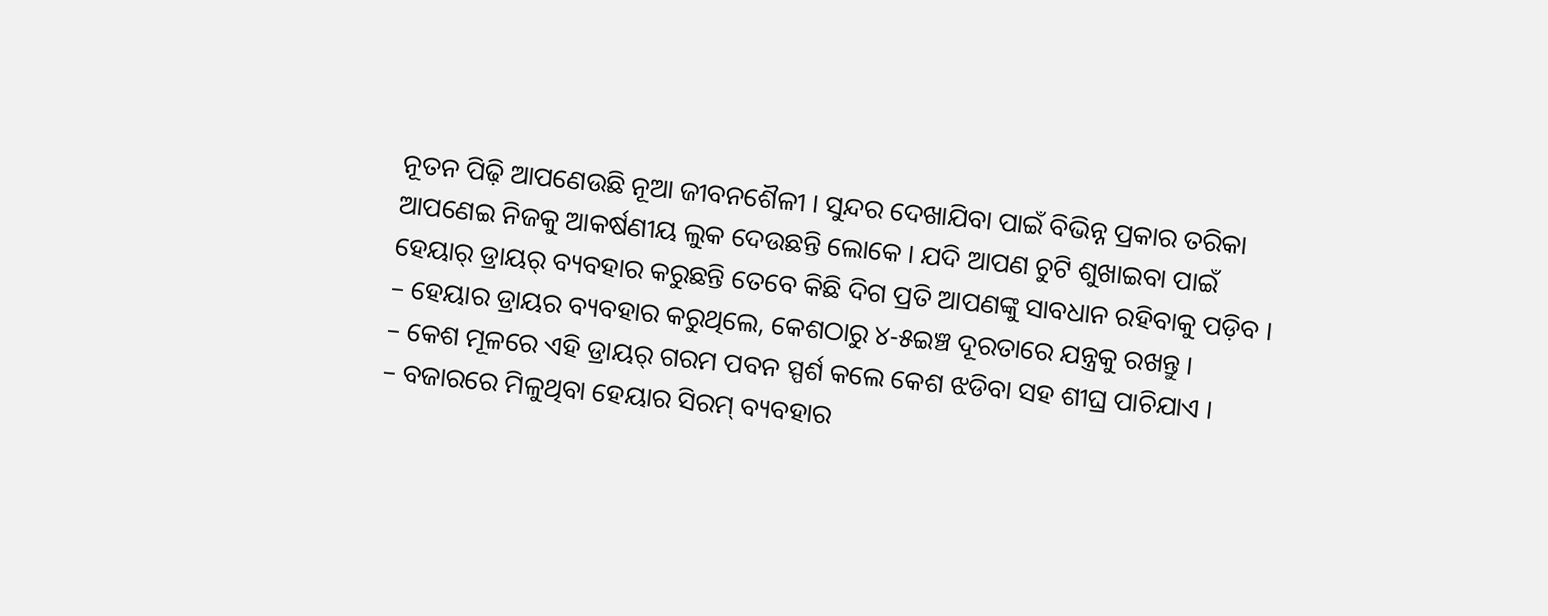ନୂତନ ପିଢ଼ି ଆପଣେଉଛି ନୂଆ ଜୀବନଶୈଳୀ । ସୁନ୍ଦର ଦେଖାଯିବା ପାଇଁ ବିଭିନ୍ନ ପ୍ରକାର ତରିକା ଆପଣେଇ ନିଜକୁ ଆକର୍ଷଣୀୟ ଲୁକ ଦେଉଛନ୍ତି ଲୋକେ । ଯଦି ଆପଣ ଚୁଟି ଶୁଖାଇବା ପାଇଁ ହେୟାର୍ ଡ୍ରାୟର୍ ବ୍ୟବହାର କରୁଛନ୍ତି ତେବେ କିଛି ଦିଗ ପ୍ରତି ଆପଣଙ୍କୁ ସାବଧାନ ରହିବାକୁ ପଡ଼ିବ ।
– ହେୟାର ଡ୍ରାୟର ବ୍ୟବହାର କରୁଥିଲେ, କେଶଠାରୁ ୪-୫ଇଞ୍ଚ ଦୂରତାରେ ଯନ୍ତ୍ରକୁ ରଖନ୍ତୁ ।
– କେଶ ମୂଳରେ ଏହି ଡ୍ରାୟର୍ ଗରମ ପବନ ସ୍ପର୍ଶ କଲେ କେଶ ଝଡିବା ସହ ଶୀଘ୍ର ପାଚିଯାଏ ।
– ବଜାରରେ ମିଳୁଥିବା ହେୟାର ସିରମ୍ ବ୍ୟବହାର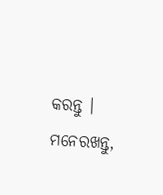କରନ୍ତୁ । ମନେରଖନ୍ତୁ,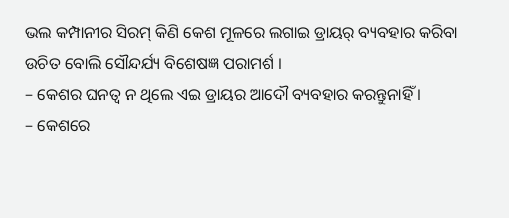ଭଲ କମ୍ପାନୀର ସିରମ୍ କିଣି କେଶ ମୂଳରେ ଲଗାଇ ଡ୍ରାୟର୍ ବ୍ୟବହାର କରିବା ଉଚିତ ବୋଲି ସୌନ୍ଦର୍ଯ୍ୟ ବିଶେଷଜ୍ଞ ପରାମର୍ଶ ।
– କେଶର ଘନତ୍ୱ ନ ଥିଲେ ଏଇ ଡ୍ରାୟର ଆଦୌ ବ୍ୟବହାର କରନ୍ତୁନାହିଁ ।
– କେଶରେ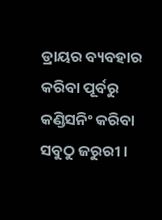ଡ୍ରାୟର ବ୍ୟବହାର କରିବା ପୂର୍ବରୁ କଣ୍ଡିସନିଂ କରିବା ସବୁଠୁ ଜରୁରୀ ।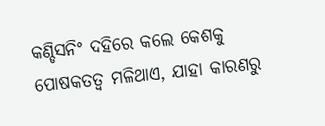କଣ୍ଡିସନିଂ ଦହିରେ କଲେ କେଶକୁ ପୋଷକତତ୍ୱ ମଳିଥାଏ, ଯାହା କାରଣରୁ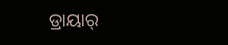ଡ୍ରାୟାର୍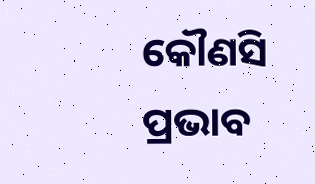କୌଣସି ପ୍ରଭାବ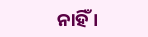ନାହିଁ ।